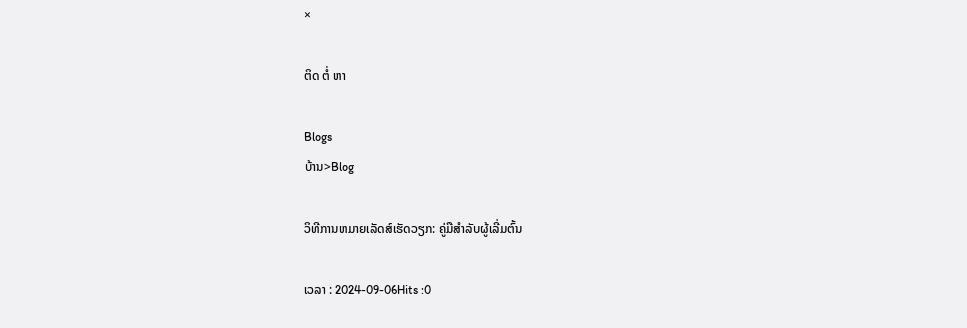×

ຕິດ ຕໍ່ ຫາ

Blogs
ບ້ານ>Blog

ວິທີການຫມາຍເລັດສ໌ເຮັດວຽກ: ຄູ່ມືສໍາລັບຜູ້ເລີ່ມຕົ້ນ

ເວລາ : 2024-09-06Hits :0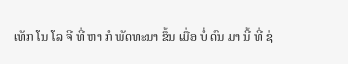ເທັກ ໂນ ໂລ ຈີ ທີ່ ຫາ ກໍ ພັດທະນາ ຂຶ້ນ ເມື່ອ ບໍ່ ດົນ ມາ ນີ້ ທີ່ ຊ່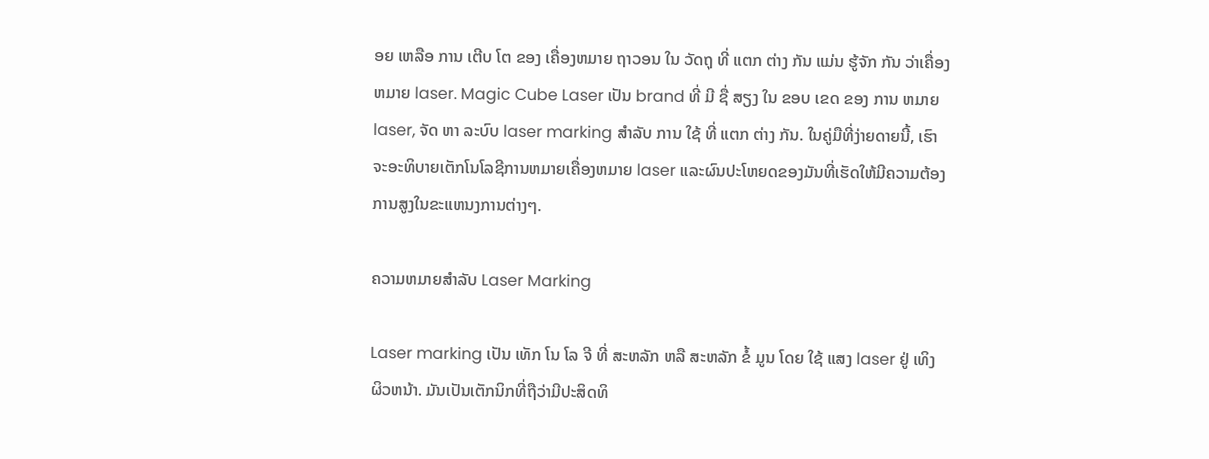ອຍ ເຫລືອ ການ ເຕີບ ໂຕ ຂອງ ເຄື່ອງຫມາຍ ຖາວອນ ໃນ ວັດຖຸ ທີ່ ແຕກ ຕ່າງ ກັນ ແມ່ນ ຮູ້ຈັກ ກັນ ວ່າເຄື່ອງຫມາຍ laser. Magic Cube Laser ເປັນ brand ທີ່ ມີ ຊື່ ສຽງ ໃນ ຂອບ ເຂດ ຂອງ ການ ຫມາຍ laser, ຈັດ ຫາ ລະບົບ laser marking ສໍາລັບ ການ ໃຊ້ ທີ່ ແຕກ ຕ່າງ ກັນ. ໃນຄູ່ມືທີ່ງ່າຍດາຍນີ້, ເຮົາຈະອະທິບາຍເຕັກໂນໂລຊີການຫມາຍເຄື່ອງຫມາຍ laser ແລະຜົນປະໂຫຍດຂອງມັນທີ່ເຮັດໃຫ້ມີຄວາມຕ້ອງການສູງໃນຂະແຫນງການຕ່າງໆ.

ຄວາມຫມາຍສໍາລັບ Laser Marking

Laser marking ເປັນ ເທັກ ໂນ ໂລ ຈີ ທີ່ ສະຫລັກ ຫລື ສະຫລັກ ຂໍ້ ມູນ ໂດຍ ໃຊ້ ແສງ laser ຢູ່ ເທິງ ຜິວຫນ້າ. ມັນເປັນເຕັກນິກທີ່ຖືວ່າມີປະສິດທິ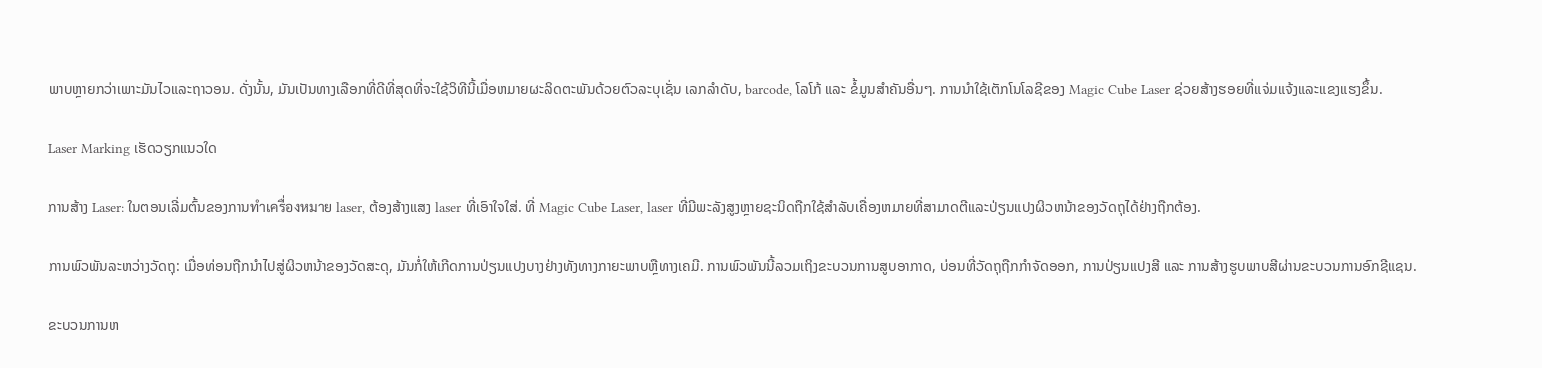ພາບຫຼາຍກວ່າເພາະມັນໄວແລະຖາວອນ. ດັ່ງນັ້ນ, ມັນເປັນທາງເລືອກທີ່ດີທີ່ສຸດທີ່ຈະໃຊ້ວິທີນີ້ເມື່ອຫມາຍຜະລິດຕະພັນດ້ວຍຕົວລະບຸເຊັ່ນ ເລກລໍາດັບ, barcode, ໂລໂກ້ ແລະ ຂໍ້ມູນສໍາຄັນອື່ນໆ. ການນໍາໃຊ້ເຕັກໂນໂລຊີຂອງ Magic Cube Laser ຊ່ວຍສ້າງຮອຍທີ່ແຈ່ມແຈ້ງແລະແຂງແຮງຂຶ້ນ.

Laser Marking ເຮັດວຽກແນວໃດ

ການສ້າງ Laser: ໃນຕອນເລີ່ມຕົ້ນຂອງການทําเครื่องหมาย laser, ຕ້ອງສ້າງແສງ laser ທີ່ເອົາໃຈໃສ່. ທີ່ Magic Cube Laser, laser ທີ່ມີພະລັງສູງຫຼາຍຊະນິດຖືກໃຊ້ສໍາລັບເຄື່ອງຫມາຍທີ່ສາມາດຕີແລະປ່ຽນແປງຜິວຫນ້າຂອງວັດຖຸໄດ້ຢ່າງຖືກຕ້ອງ.

ການພົວພັນລະຫວ່າງວັດຖຸ: ເມື່ອທ່ອນຖືກນໍາໄປສູ່ຜິວຫນ້າຂອງວັດສະດຸ, ມັນກໍ່ໃຫ້ເກີດການປ່ຽນແປງບາງຢ່າງທັງທາງກາຍະພາບຫຼືທາງເຄມີ. ການພົວພັນນີ້ລວມເຖິງຂະບວນການສູບອາກາດ, ບ່ອນທີ່ວັດຖຸຖືກກໍາຈັດອອກ, ການປ່ຽນແປງສີ ແລະ ການສ້າງຮູບພາບສີຜ່ານຂະບວນການອົກຊີແຊນ.

ຂະບວນການຫ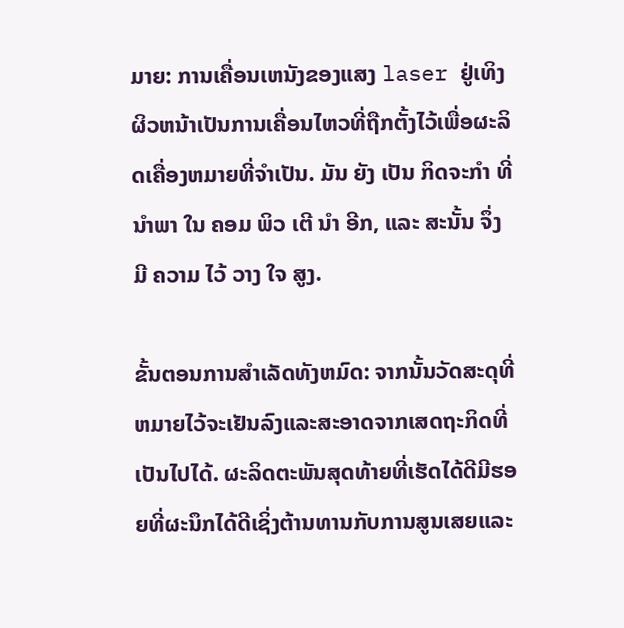ມາຍ: ການເຄື່ອນເຫນັງຂອງແສງ laser ຢູ່ເທິງຜິວຫນ້າເປັນການເຄື່ອນໄຫວທີ່ຖືກຕັ້ງໄວ້ເພື່ອຜະລິດເຄື່ອງຫມາຍທີ່ຈໍາເປັນ. ມັນ ຍັງ ເປັນ ກິດຈະກໍາ ທີ່ ນໍາພາ ໃນ ຄອມ ພິວ ເຕີ ນໍາ ອີກ, ແລະ ສະນັ້ນ ຈຶ່ງ ມີ ຄວາມ ໄວ້ ວາງ ໃຈ ສູງ.

ຂັ້ນຕອນການສໍາເລັດທັງຫມົດ: ຈາກນັ້ນວັດສະດຸທີ່ຫມາຍໄວ້ຈະເຢັນລົງແລະສະອາດຈາກເສດຖະກິດທີ່ເປັນໄປໄດ້. ຜະລິດຕະພັນສຸດທ້າຍທີ່ເຮັດໄດ້ດີມີຮອຍທີ່ຜະນຶກໄດ້ດີເຊິ່ງຕ້ານທານກັບການສູນເສຍແລະ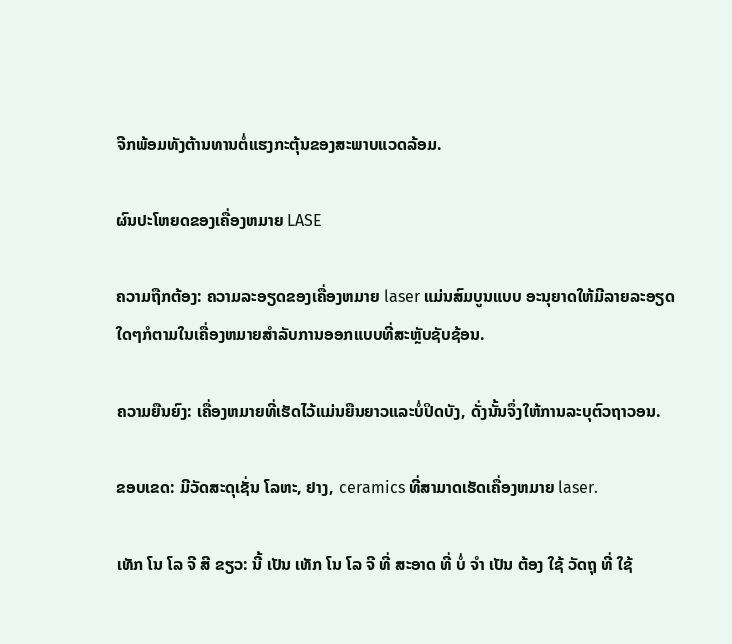ຈີກພ້ອມທັງຕ້ານທານຕໍ່ແຮງກະຕຸ້ນຂອງສະພາບແວດລ້ອມ.

ຜົນປະໂຫຍດຂອງເຄື່ອງຫມາຍ LASE

ຄວາມຖືກຕ້ອງ: ຄວາມລະອຽດຂອງເຄື່ອງຫມາຍ laser ແມ່ນສົມບູນແບບ ອະນຸຍາດໃຫ້ມີລາຍລະອຽດໃດໆກໍຕາມໃນເຄື່ອງຫມາຍສໍາລັບການອອກແບບທີ່ສະຫຼັບຊັບຊ້ອນ.

ຄວາມຍືນຍົງ: ເຄື່ອງຫມາຍທີ່ເຮັດໄວ້ແມ່ນຍືນຍາວແລະບໍ່ປິດບັງ, ດັ່ງນັ້ນຈຶ່ງໃຫ້ການລະບຸຕົວຖາວອນ.

ຂອບເຂດ: ມີວັດສະດຸເຊັ່ນ ໂລຫະ, ຢາງ, ceramics ທີ່ສາມາດເຮັດເຄື່ອງຫມາຍ laser.

ເທັກ ໂນ ໂລ ຈີ ສີ ຂຽວ: ນີ້ ເປັນ ເທັກ ໂນ ໂລ ຈີ ທີ່ ສະອາດ ທີ່ ບໍ່ ຈໍາ ເປັນ ຕ້ອງ ໃຊ້ ວັດຖຸ ທີ່ ໃຊ້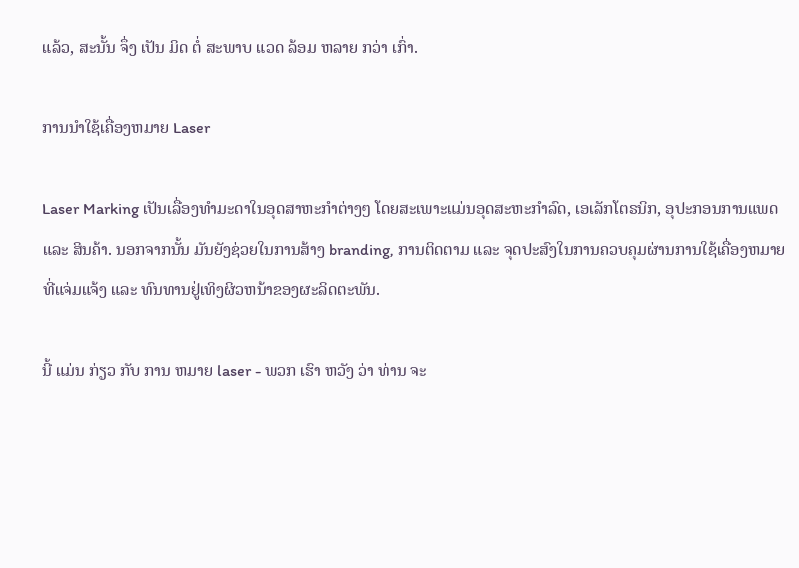ແລ້ວ, ສະນັ້ນ ຈຶ່ງ ເປັນ ມິດ ຕໍ່ ສະພາບ ແວດ ລ້ອມ ຫລາຍ ກວ່າ ເກົ່າ.

ການນໍາໃຊ້ເຄື່ອງຫມາຍ Laser

Laser Marking ເປັນເລື່ອງທໍາມະດາໃນອຸດສາຫະກໍາຕ່າງໆ ໂດຍສະເພາະແມ່ນອຸດສະຫະກໍາລົດ, ເອເລັກໂຕຣນິກ, ອຸປະກອນການແພດ ແລະ ສິນຄ້າ. ນອກຈາກນັ້ນ ມັນຍັງຊ່ວຍໃນການສ້າງ branding, ການຕິດຕາມ ແລະ ຈຸດປະສົງໃນການຄວບຄຸມຜ່ານການໃຊ້ເຄື່ອງຫມາຍທີ່ແຈ່ມແຈ້ງ ແລະ ທົນທານຢູ່ເທິງຜິວຫນ້າຂອງຜະລິດຕະພັນ.

ນີ້ ແມ່ນ ກ່ຽວ ກັບ ການ ຫມາຍ laser - ພວກ ເຮົາ ຫວັງ ວ່າ ທ່ານ ຈະ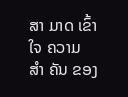ສາ ມາດ ເຂົ້າ ໃຈ ຄວາມ ສໍາ ຄັນ ຂອງ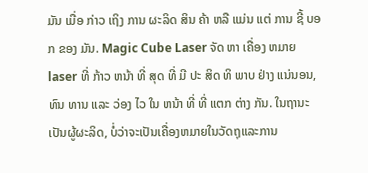ມັນ ເມື່ອ ກ່າວ ເຖິງ ການ ຜະລິດ ສິນ ຄ້າ ຫລື ແມ່ນ ແຕ່ ການ ຊີ້ ບອກ ຂອງ ມັນ. Magic Cube Laser ຈັດ ຫາ ເຄື່ອງ ຫມາຍ laser ທີ່ ກ້າວ ຫນ້າ ທີ່ ສຸດ ທີ່ ມີ ປະ ສິດ ທິ ພາບ ຢ່າງ ແນ່ນອນ, ທົນ ທານ ແລະ ວ່ອງ ໄວ ໃນ ຫນ້າ ທີ່ ທີ່ ແຕກ ຕ່າງ ກັນ. ໃນຖານະເປັນຜູ້ຜະລິດ, ບໍ່ວ່າຈະເປັນເຄື່ອງຫມາຍໃນວັດຖຸແລະການ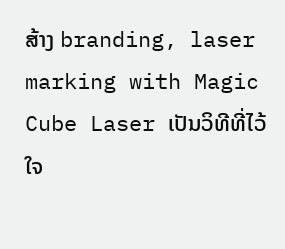ສ້າງ branding, laser marking with Magic Cube Laser ເປັນວິທີທີ່ໄວ້ໃຈ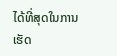ໄດ້ທີ່ສຸດໃນການເຮັດ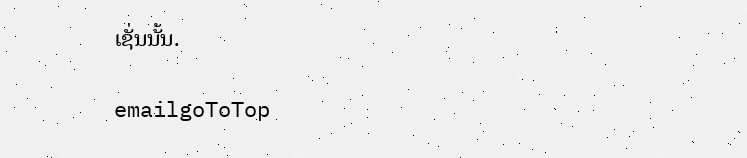ເຊັ່ນນັ້ນ.

emailgoToTop